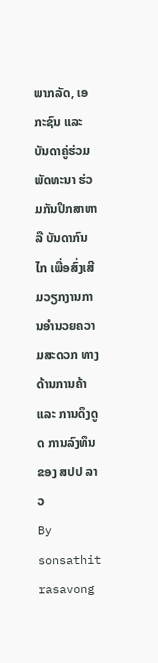ພາກລັດ, ເອກະຊົນ ແລະ ບັນດາຄູ່ຮ່ວມພັດທະນາ ຮ່ວມກັນປຶກສາຫາລື ບັນດາກົນໄກ ເພື່ອສົ່ງເສີມວຽກງານການອຳນວຍຄວາມສະດວກ ທາງດ້ານການຄ້າ ແລະ ການດຶງດູດ ການລົງທຶນ ຂອງ ສປປ ລາວ
By sonsathit rasavong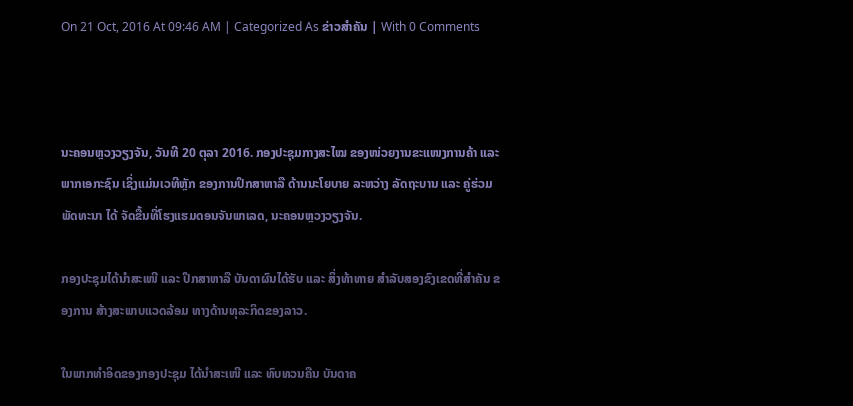On 21 Oct, 2016 At 09:46 AM | Categorized As ຂ່າວສຳຄັນ | With 0 Comments



ນະຄອນຫຼວງວຽງຈັນ, ວັນທີ 20 ຕຸລາ 2016. ກອງປະຊຸມກາງສະໄໝ ຂອງໜ່ວຍງານຂະແໜງການຄ້າ ແລະ ພາກເອກະຊົນ ເຊິ່ງແມ່ນເວທີຫຼັກ ຂອງການປຶກສາຫາລື ດ້ານນະໂຍບາຍ ລະຫວ່າງ ລັດຖະບານ ແລະ ຄູ່ຮ່ວມພັດທະນາ ໄດ້ ຈັດຂື້ນທີ່ໂຮງແຮມດອນຈັນພາເລດ, ນະຄອນຫຼວງວຽງຈັນ.

ກອງປະຊຸມໄດ້ນຳສະເໜີ ແລະ ປຶກສາຫາລື ບັນດາຜົນໄດ້ຮັບ ແລະ ສິ່ງທ້າທາຍ ສຳລັບສອງຂົງເຂດທີ່ສຳຄັນ ຂອງການ ສ້າງສະພາບແວດລ້ອມ ທາງດ້ານທຸລະກິດຂອງລາວ.

ໃນພາກທຳອິດຂອງກອງປະຊຸມ ໄດ້ນຳສະເໜີ ແລະ ທົບທວນຄືນ ບັນດາຄ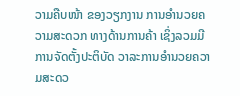ວາມຄືບໜ້າ ຂອງວຽກງານ ການອຳນວຍຄວາມສະດວກ ທາງດ້ານການຄ້າ ເຊິ່ງລວມມີ ການຈັດຕັ້ງປະຕິບັດ ວາລະການອຳນວຍຄວາມສະດວ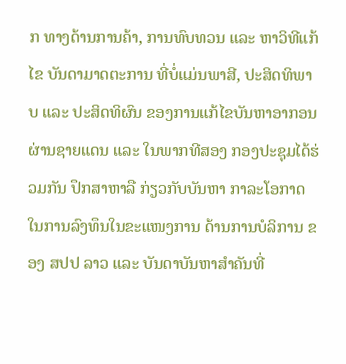ກ ທາງດ້ານການຄ້າ, ການທົບທວນ ແລະ ຫາວິທີແກ້ໄຂ ບັນດາມາດຕະການ ທີ່ບໍ່ແມ່ນພາສີ, ປະສິດທິພາບ ແລະ ປະສິດທິຜົນ ຂອງການແກ້ໄຂບັນຫາອາກອນ ຜ່ານຊາຍແດນ ແລະ ໃນພາກທີສອງ ກອງປະຊຸມໄດ້ຮ່ວມກັນ ປຶກສາຫາລື ກ່ຽວກັບບັນຫາ ກາລະໂອກາດ ໃນການລົງທຶນໃນຂະແໜງການ ດ້ານການບໍລິການ ຂອງ ສປປ ລາວ ແລະ ບັນດາບັນຫາສຳຄັນທີ່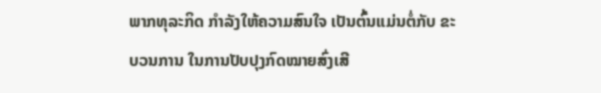ພາກທຸລະກິດ ກຳລັງໃຫ້ຄວາມສົນໃຈ ເປັນຕົ້ນແມ່ນຕໍ່ກັບ ຂະບວນການ ໃນການປັບປຸງກົດໝາຍສົ່ງເສີ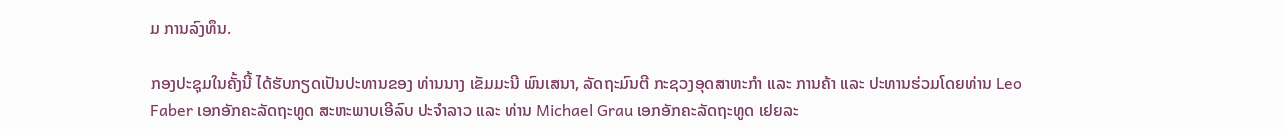ມ ການລົງທຶນ.

ກອງປະຊຸມໃນຄັ້ງນີ້ ໄດ້ຮັບກຽດເປັນປະທານຂອງ ທ່ານນາງ ເຂັມມະນີ ພົນເສນາ, ລັດຖະມົນຕີ ກະຊວງອຸດສາຫະກຳ ແລະ ການຄ້າ ແລະ ປະທານຮ່ວມໂດຍທ່ານ Leo Faber ເອກອັກຄະລັດຖະທູດ ສະຫະພາບເອີລົບ ປະຈຳລາວ ແລະ ທ່ານ Michael Grau ເອກອັກຄະລັດຖະທູດ ເຢຍລະ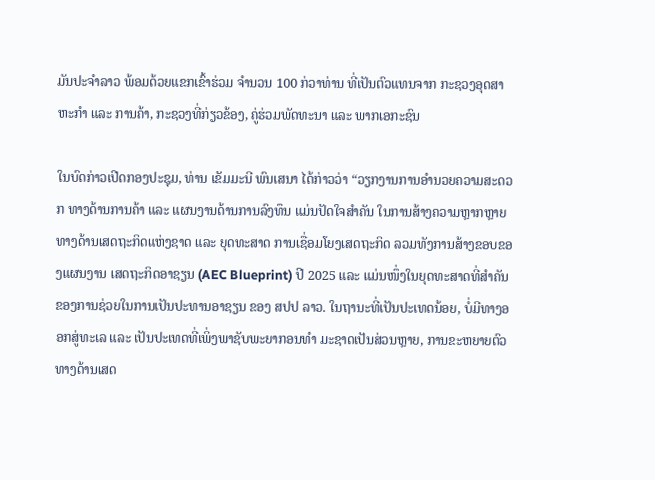ມັນປະຈຳລາວ ພ້ອມດ້ວຍແຂກເຂົ້າຮ່ວມ ຈຳນວນ 100 ກ່ວາທ່ານ ທີ່ເປັນຕົວແທນຈາກ ກະຊວງອຸດສາຫະກຳ ແລະ ການຄ້າ, ກະຊວງທີ່ກ່ຽວຂ້ອງ, ຄູ່ຮ່ວມພັດທະນາ ແລະ ພາກເອກະຊົນ

ໃນບົດກ່າວເປີດກອງປະຊຸມ, ທ່ານ ເຂັມມະນີ ພົນເສນາ ໄດ້ກ່າວວ່າ “ວຽກງານການອຳນວຍຄວາມສະດວກ ທາງດ້ານການຄ້າ ແລະ ແຜນງານດ້ານການລົງທຶນ ແມ່ນປັດໃຈສຳຄັນ ໃນການສ້າງຄວາມຫຼາກຫຼາຍ ທາງດ້ານເສດຖະກິດແຫ່ງຊາດ ແລະ ຍຸດທະສາດ ການເຊື່ອມໂຍງເສດຖະກິດ ລວມທັງການສ້າງຂອບຂອງແຜນງານ ເສດຖະກິດອາຊຽນ (AEC Blueprint) ປີ 2025 ແລະ ແມ່ນໜຶ່ງໃນຍຸດທະສາດທີ່ສຳຄັນ ຂອງການຊ່ວຍໃນການເປັນປະທານອາຊຽນ ຂອງ ສປປ ລາວ. ໃນຖານະທີ່ເປັນປະເທດນ້ອຍ, ບໍ່ມີທາງອອກສູ່ທະເລ ແລະ ເປັນປະເທດທີ່ເພິ່ງພາຊັບພະຍາກອນທຳ ມະຊາດເປັນສ່ວນຫຼາຍ, ການຂະຫຍາຍຕົວ ທາງດ້ານເສດ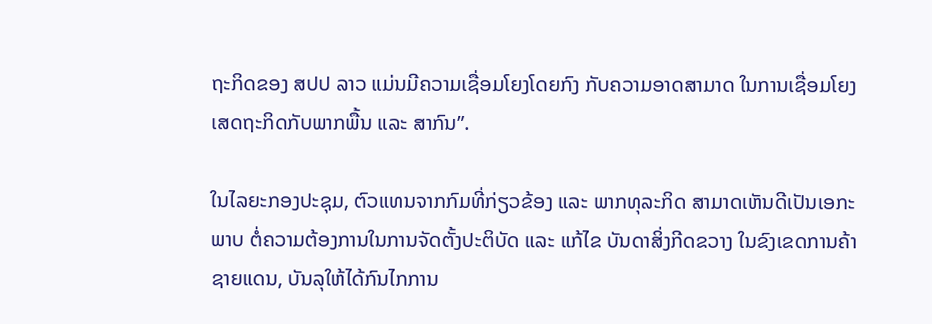ຖະກິດຂອງ ສປປ ລາວ ແມ່ນມີຄວາມເຊື່ອມໂຍງໂດຍກົງ ກັບຄວາມອາດສາມາດ ໃນການເຊື່ອມໂຍງ ເສດຖະກິດກັບພາກພື້ນ ແລະ ສາກົນ”.

ໃນໄລຍະກອງປະຊຸມ, ຕົວແທນຈາກກົມທີ່ກ່ຽວຂ້ອງ ແລະ ພາກທຸລະກິດ ສາມາດເຫັນດີເປັນເອກະພາບ ຕໍ່ຄວາມຕ້ອງການໃນການຈັດຕັ້ງປະຕິບັດ ແລະ ແກ້ໄຂ ບັນດາສິ່ງກີດຂວາງ ໃນຂົງເຂດການຄ້າຊາຍແດນ, ບັນລຸໃຫ້ໄດ້ກົນໄກການ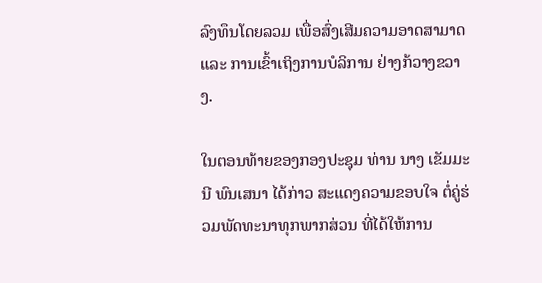ລົງທຶນໂດຍລວມ ເພື່ອສົ່ງເສີມຄວາມອາດສາມາດ ແລະ ການເຂົ້າເຖິງການບໍລິການ ຢ່າງກ້ວາງຂວາງ.

ໃນຕອນທ້າຍຂອງກອງປະຊຸມ ທ່ານ ນາງ ເຂັມມະນີ ພົນເສນາ ໄດ້ກ່າວ ສະແດງຄວາມຂອບໃຈ ຕໍ່ຄູ່ຮ່ວມພັດທະນາທຸກພາກສ່ວນ ທີ່ໄດ້ໃຫ້ການ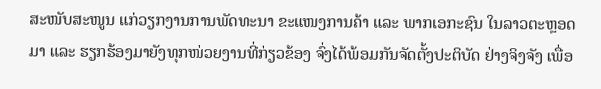ສະໜັບສະໜູນ ແກ່ວຽກງານການພັດທະນາ ຂະແໜງການຄ້າ ແລະ ພາກເອກະຊົນ ໃນລາວຕະຫຼອດມາ ແລະ ຮຽກຮ້ອງມາຍັງທຸກໜ່ວຍງານທີ່ກ່ຽວຂ້ອງ ຈົ່ງໄດ້ພ້ອມກັນຈັດຕັ້ງປະຕິບັດ ຢ່າງຈິງຈັງ ເພື່ອ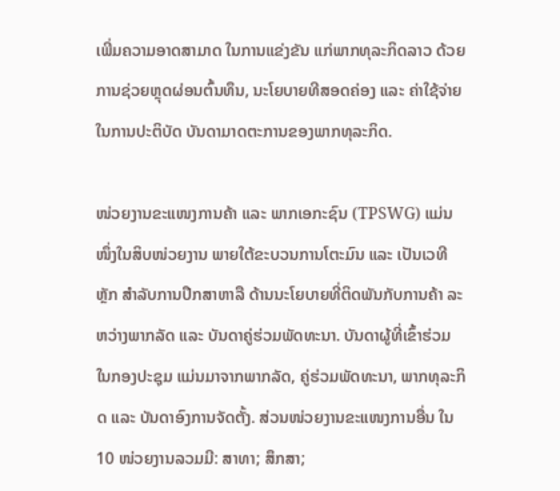ເພີ່ມຄວາມອາດສາມາດ ໃນການແຂ່ງຂັນ ແກ່ພາກທຸລະກິດລາວ ດ້ວຍການຊ່ວຍຫຼຸດຜ່ອນຕົ້ນທຶນ, ນະໂຍບາຍທີສອດຄ່ອງ ແລະ ຄ່າໃຊ້ຈ່າຍໃນການປະຕິບັດ ບັນດາມາດຕະການຂອງພາກທຸລະກິດ.

ໜ່ວຍງານຂະແໜງການຄ້າ ແລະ ພາກເອກະຊົນ (TPSWG) ແມ່ນໜຶ່ງໃນສິບໜ່ວຍງານ ພາຍໃຕ້ຂະບວນການໂຕະມົນ ແລະ ເປັນເວທີຫຼັກ ສໍາລັບການປຶກສາຫາລື ດ້ານນະໂຍບາຍທີ່ຕິດພັນກັບການຄ້າ ລະຫວ່າງພາກລັດ ແລະ ບັນດາຄູ່ຮ່ວມພັດທະນາ. ບັນດາຜູ້ທີ່ເຂົ້າຮ່ວມ ໃນກອງປະຊຸມ ແມ່ນມາຈາກພາກລັດ, ຄູ່ຮ່ວມພັດທະນາ, ພາກທຸລະກິດ ແລະ ບັນດາອົງການຈັດຕັ້ງ. ສ່ວນໜ່ວຍງານຂະແໜງການອື່ນ ໃນ 10 ໜ່ວຍງານລວມມີ: ສາທາ; ສຶກສາ;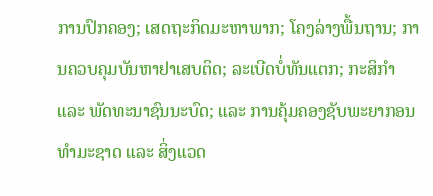ການປົກຄອງ; ເສດຖະກິດມະຫາພາກ; ໂຄງລ່າງພື້ນຖານ; ການຄວບຄຸມບັນຫາຢາເສບຕິດ; ລະເບີດບໍ່ທັນແຕກ; ກະສິກຳ ແລະ ພັດທະນາຊົນນະບົດ; ແລະ ການຄຸ້ມຄອງຊັບພະຍາກອນ ທຳມະຊາດ ແລະ ສິ່ງແວດ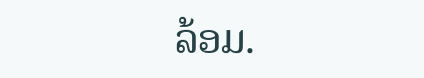ລ້ອມ.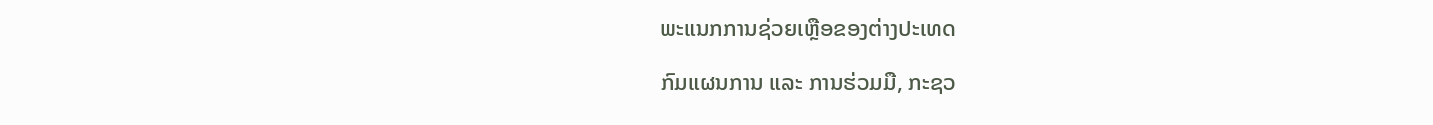ພະແນກການຊ່ວຍເຫຼືອຂອງຕ່າງປະເທດ

ກົມແຜນການ ແລະ ການຮ່ວມມື, ກະຊວ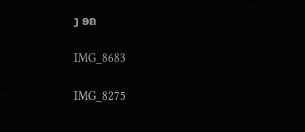ງ ອຄ

IMG_8683

IMG_8275